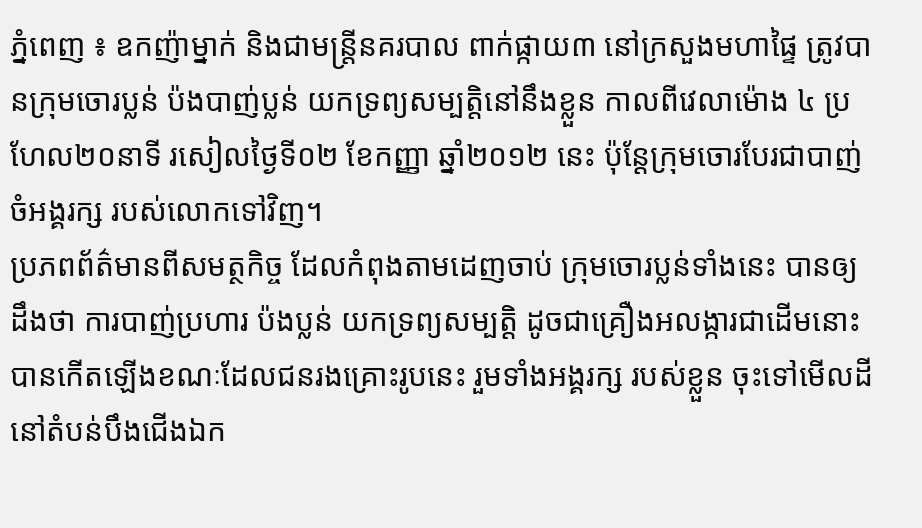ភ្នំពេញ ៖ ឧកញ៉ាម្នាក់ និងជាមន្ត្រីនគរបាល ពាក់ផ្កាយ៣ នៅក្រសួងមហាផ្ទៃ ត្រូវបានក្រុមចោរប្លន់ ប៉ងបាញ់ប្លន់ យកទ្រព្យសម្បត្តិនៅនឹងខ្លួន កាលពីវេលាម៉ោង ៤ ប្រហែល២០នាទី រសៀលថ្ងៃទី០២ ខែកញ្ញា ឆ្នាំ២០១២ នេះ ប៉ុន្តែក្រុមចោរបែរជាបាញ់ចំអង្គរក្ស របស់លោកទៅវិញ។
ប្រភពព័ត៌មានពីសមត្ថកិច្ច ដែលកំពុងតាមដេញចាប់ ក្រុមចោរប្លន់ទាំងនេះ បានឲ្យដឹងថា ការបាញ់ប្រហារ ប៉ងប្លន់ យកទ្រព្យសម្បត្តិ ដូចជាគ្រឿងអលង្ការជាដើមនោះ បានកើតឡើងខណៈដែលជនរងគ្រោះរូបនេះ រួមទាំងអង្គរក្ស របស់ខ្លួន ចុះទៅមើលដីនៅតំបន់បឹងជើងឯក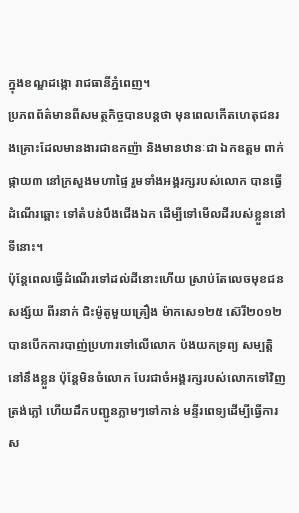ក្នុងខណ្ឌដង្កោ រាជធានីភ្នំពេញ។
ប្រភពព័ត៌មានពីសមត្ថកិច្ចបានបន្តថា មុនពេលកើតហេតុជនរងគ្រោះដែលមានងារជាឧកញ៉ា និងមានឋានៈជា ឯកឧត្តម ពាក់ផ្កាយ៣ នៅក្រសួងមហាផ្ទៃ រួមទាំងអង្គរក្សរបស់លោក បានធ្វើដំណើរឆ្ពោះ ទៅតំបន់បឹងជើងឯក ដើម្បីទៅមើលដីរបស់ខ្លួននៅទីនោះ។
ប៉ុន្តែពេលធ្វើដំណើរទៅដល់ដីនោះហើយ ស្រាប់តែលេចមុខជនសង្ស័យ ពីរនាក់ ជិះម៉ូតូមួយគ្រឿង ម៉ាកសេ១២៥ ស៊េរី២០១២ បានបើកការបាញ់ប្រហារទៅលើលោក ប៉ងយកទ្រព្យ សម្បត្តិនៅនឹងខ្លួន ប៉ុន្តែមិនចំលោក បែរជាចំអង្គរក្សរបស់លោកទៅវិញ ត្រង់ភ្លៅ ហើយដឹកបញ្ជូនភ្លាមៗទៅកាន់ មន្ទីរពេទ្យដើម្បីធ្វើការស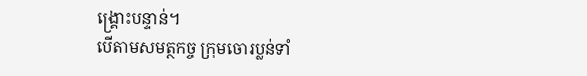ង្គ្រោះបន្ទាន់។
បើតាមសមត្ថកច្ច ក្រុមចោរប្លន់ទាំ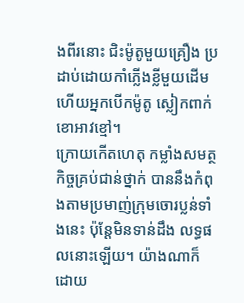ងពីរនោះ ជិះម៉ូតូមួយគ្រឿង ប្រដាប់ដោយកាំភ្លើងខ្លីមួយដើម ហើយអ្នកបើកម៉ូតូ ស្លៀកពាក់ខោអាវខ្មៅ។
ក្រោយកើតហេតុ កម្លាំងសមត្ថកិច្ចគ្រប់ជាន់ថ្នាក់ បាននឹងកំពុងតាមប្រមាញ់ក្រុមចោរប្លន់ទាំងនេះ ប៉ុន្តែមិនទាន់ដឹង លទ្ធផលនោះឡើយ។ យ៉ាងណាក៏ដោយ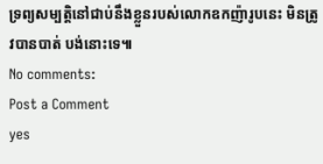ទ្រព្យសម្បត្តិនៅជាប់នឹងខ្លួនរបស់លោកឧកញ៉ារូបនេះ មិនត្រូវបានបាត់ បង់នោះទេ៕
No comments:
Post a Comment
yes